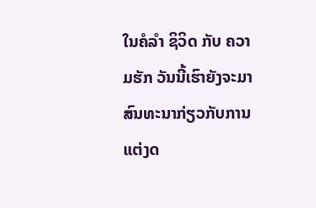ໃນຄໍລຳ ຊິວິດ ກັບ ຄວາມຮັກ ວັນນີ້ເຮົາຍັງຈະມາສົນທະນາກ່ຽວກັບການແຕ່ງດ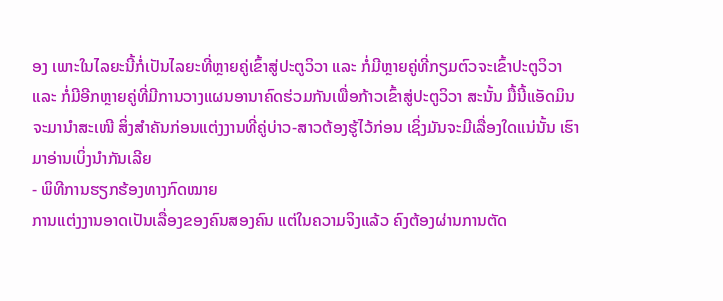ອງ ເພາະໃນໄລຍະນີ້ກໍ່ເປັນໄລຍະທີ່ຫຼາຍຄູ່ເຂົ້າສູ່ປະຕູວິວາ ແລະ ກໍ່ມີຫຼາຍຄູ່ທີ່ກຽມຕົວຈະເຂົ້າປະຕູວິວາ ແລະ ກໍ່ມີອີກຫຼາຍຄູ່ທີ່ມີການວາງແຜນອານາຄົດຮ່ວມກັນເພື່ອກ້າວເຂົ້າສູ່ປະຕູວິວາ ສະນັ້ນ ມື້ນີ້ແອັດມິນຈະມານຳສະເໜີ ສິ່ງສຳຄັນກ່ອນແຕ່ງງານທີ່ຄູ່ບ່າວ-ສາວຕ້ອງຮູ້ໄວ້ກ່ອນ ເຊິ່ງມັນຈະມີເລື່ອງໃດແນ່ນັ້ນ ເຮົາມາອ່ານເບິ່ງນຳກັນເລີຍ
- ພິທີການຮຽກຮ້ອງທາງກົດໝາຍ
ການແຕ່ງງານອາດເປັນເລື່ອງຂອງຄົນສອງຄົນ ແຕ່ໃນຄວາມຈິງແລ້ວ ຄົງຕ້ອງຜ່ານການຕັດ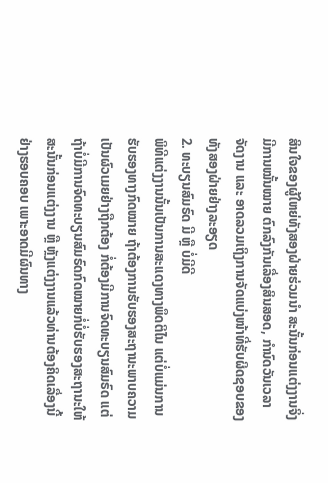ສິນໃຈຂອງຜູ້ໃຫຍ່ທັງສອງຝ່າຍຮ່ວມນຳ ສະນັ້ນກ່ອນແຕ່ງງານຈິ່ງມີການໝັ້ນໝາຍ ຕົກລົງກັນເລື່ອງສິນສອດ, ກຳນົດວັນເວລາຈັດງານ ແລະ ອາດລວມເຖິງການຈັດແບ່ງໜ້າທີ່ຮັບຜິດຊອບຂອງທັງສອງຝ່າຍຢ່າງລະອຽດ
2. ທະບຽນສົມຣົດ ມີ ຫຼື ບໍ່ມີດີ
ພິທີແຕ່ງງານນັ້ນເປັນການສະແດງທາງພຶດຕິໄນ ແຕ່ບໍ່ແມ່ນການຮັບຮອງທາງກົດໝາຍ ຖ້າຕ້ອງການຮັບຮອງສະຖານະພາບຄວາມເປັນຜົວເມຍຢ່າງຖືກຕ້ອງ ກໍ່ຕ້ອງມີການຈົດທະບຽນສົມຣົດ ແຕ່ຖ້າບໍ່ມີການຈົດທະບຽນສົມຣົດກົດໝາຍກໍ່ບໍ່ຮັບຮອງສະຖານະໃຫ້ ສະນັ້ນກ່ອນແຕ່ງງານ ຫຼື ຫຼັງແຕ່ງງານແລ້ວທ່ານຕ້ອງຄິດເລື່ອງນີ້ຢ່າງຮອບຄອບ ເພາະອາດມີຜົນທາງ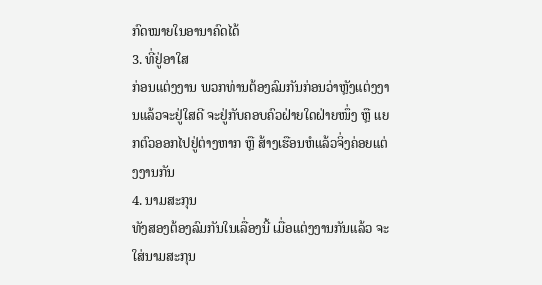ກົດໝາຍໃນອານາຄົດໄດ້
3. ທີ່ຢູ່ອາໃສ
ກ່ອນແຕ່ງງານ ພວກທ່ານຕ້ອງລົມກັນກ່ອນວ່າຫຼັງແຕ່ງງານແລ້ວຈະຢູ່ໃສດີ ຈະຢູ່ກັບຄອບຄົວຝ່າຍໃດຝ່າຍໜຶ່ງ ຫຼື ແຍກຕົວອອກໄປຢູ່ຕ່າງຫາກ ຫຼື ສ້າງເຮືອນຫໍແລ້ວຈິ່ງຄ່ອຍແຕ່ງງານກັນ
4. ນາມສະກຸນ
ທັງສອງຕ້ອງລົມກັນໃນເລື່ອງນີ້ ເມື່ອແຕ່ງງານກັນແລ້ວ ຈະໃສ່ນາມສະກຸນ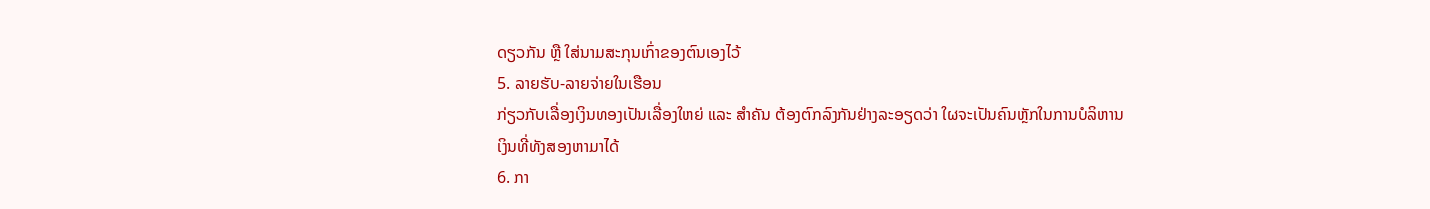ດຽວກັນ ຫຼື ໃສ່ນາມສະກຸນເກົ່າຂອງຕົນເອງໄວ້
5. ລາຍຮັບ-ລາຍຈ່າຍໃນເຮືອນ
ກ່ຽວກັບເລື່ອງເງິນທອງເປັນເລື່ອງໃຫຍ່ ແລະ ສຳຄັນ ຕ້ອງຕົກລົງກັນຢ່າງລະອຽດວ່າ ໃຜຈະເປັນຄົນຫຼັກໃນການບໍລິຫານເງິນທີ່ທັງສອງຫາມາໄດ້
6. ກາ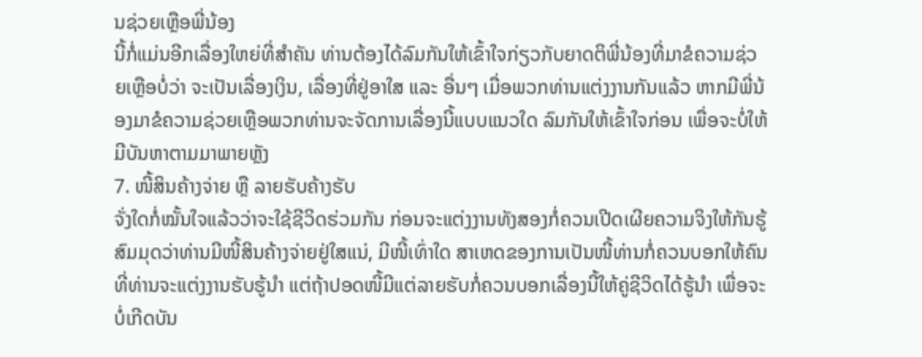ນຊ່ວຍເຫຼືອພີ່ນ້ອງ
ນີ້ກໍ່ແມ່ນອີກເລື່ອງໃຫຍ່ທີ່ສຳຄັນ ທ່ານຕ້ອງໄດ້ລົມກັນໃຫ້ເຂົ້າໃຈກ່ຽວກັບຍາດຕິພີ່ນ້ອງທີ່ມາຂໍຄວາມຊ່ວຍເຫຼືອບໍ່ວ່າ ຈະເປັນເລື່ອງເງິນ, ເລື່ອງທີ່ຢູ່ອາໃສ ແລະ ອື່ນໆ ເມື່ອພວກທ່ານແຕ່ງງານກັນແລ້ວ ຫາກມີພີ່ນ້ອງມາຂໍຄວາມຊ່ວຍເຫຼືອພວກທ່ານຈະຈັດການເລື່ອງນີ້ແບບແນວໃດ ລົມກັນໃຫ້ເຂົ້າໃຈກ່ອນ ເພື່ອຈະບໍ່ໃຫ້ມີບັນຫາຕາມມາພາຍຫຼັງ
7. ໜີ້ສິນຄ້າງຈ່າຍ ຫຼື ລາຍຮັບຄ້າງຮັບ
ຈັ່ງໃດກໍ່ໝັ້ນໃຈແລ້ວວ່າຈະໃຊ້ຊີວິດຮ່ວມກັນ ກ່ອນຈະແຕ່ງງານທັງສອງກໍ່ຄວນເປີດເຜີຍຄວາມຈິງໃຫ້ກັນຮູ້ ສົມມຸດວ່າທ່ານມີໜີ້ສິນຄ້າງຈ່າຍຢູ່ໃສແນ່, ມີໜີ້ເທົ່າໃດ ສາເຫດຂອງການເປັນໜີ້ທ່ານກໍ່ຄວນບອກໃຫ້ຄົນທີ່ທ່ານຈະແຕ່ງງານຮັບຮູ້ນຳ ແຕ່ຖ້າປອດໜີ້ມີແຕ່ລາຍຮັບກໍ່ຄວນບອກເລື່ອງນີ້ໃຫ້ຄູ່ຊີວິດໄດ້ຮູ້ນຳ ເພື່ອຈະບໍ່ເກີດບັນ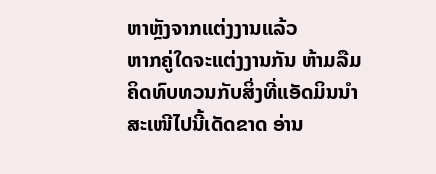ຫາຫຼັງຈາກແຕ່ງງານແລ້ວ
ຫາກຄູ່ໃດຈະແຕ່ງງານກັນ ຫ້າມລືມຄິດທົບທວນກັບສິ່ງທີ່ແອັດມິນນຳສະເໜີໄປນີ້ເດັດຂາດ ອ່ານ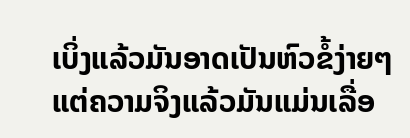ເບິ່ງແລ້ວມັນອາດເປັນຫົວຂໍ້ງ່າຍໆ ແຕ່ຄວາມຈິງແລ້ວມັນແມ່ນເລື່ອ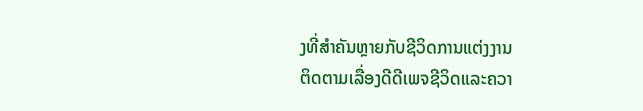ງທີ່ສຳຄັນຫຼາຍກັບຊີວິດການແຕ່ງງານ
ຕິດຕາມເລື່ອງດີດີເພຈຊີວິດແລະຄວາ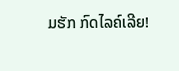ມຮັກ ກົດໄລຄ໌ເລີຍ!